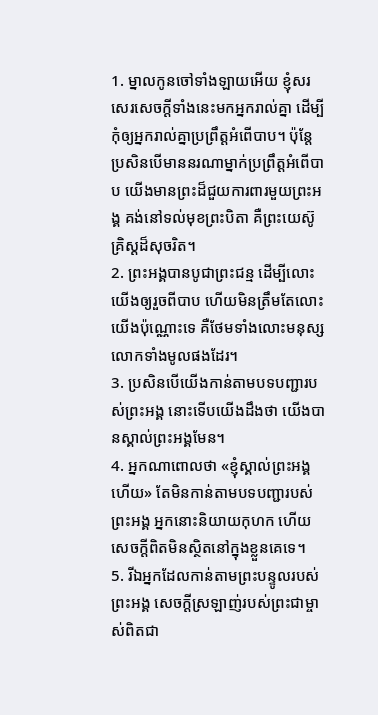1. ម្នាលកូនចៅទាំងឡាយអើយ ខ្ញុំសរសេរសេចក្ដីទាំងនេះមកអ្នករាល់គ្នា ដើម្បីកុំឲ្យអ្នករាល់គ្នាប្រព្រឹត្តអំពើបាប។ ប៉ុន្តែ ប្រសិនបើមាននរណាម្នាក់ប្រព្រឹត្តអំពើបាប យើងមានព្រះដ៏ជួយការពារមួយព្រះអង្គ គង់នៅទល់មុខព្រះបិតា គឺព្រះយេស៊ូគ្រិស្ដដ៏សុចរិត។
2. ព្រះអង្គបានបូជាព្រះជន្ម ដើម្បីលោះយើងឲ្យរួចពីបាប ហើយមិនត្រឹមតែលោះយើងប៉ុណ្ណោះទេ គឺថែមទាំងលោះមនុស្សលោកទាំងមូលផងដែរ។
3. ប្រសិនបើយើងកាន់តាមបទបញ្ជារបស់ព្រះអង្គ នោះទើបយើងដឹងថា យើងបានស្គាល់ព្រះអង្គមែន។
4. អ្នកណាពោលថា «ខ្ញុំស្គាល់ព្រះអង្គហើយ» តែមិនកាន់តាមបទបញ្ជារបស់ព្រះអង្គ អ្នកនោះនិយាយកុហក ហើយសេចក្ដីពិតមិនស្ថិតនៅក្នុងខ្លួនគេទេ។
5. រីឯអ្នកដែលកាន់តាមព្រះបន្ទូលរបស់ព្រះអង្គ សេចក្ដីស្រឡាញ់របស់ព្រះជាម្ចាស់ពិតជា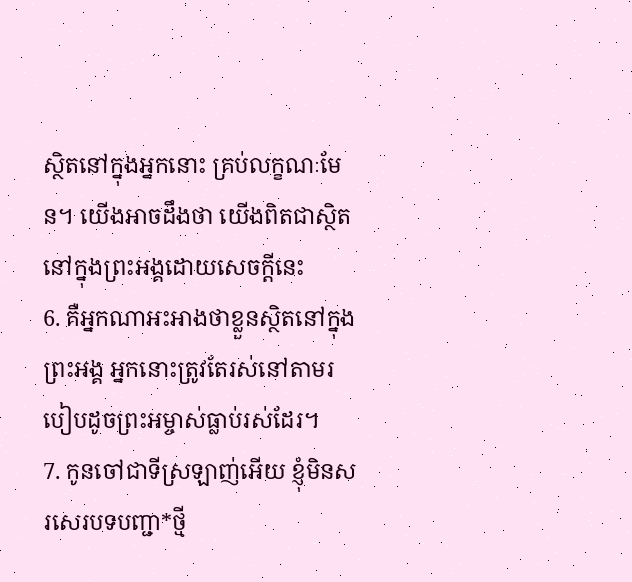ស្ថិតនៅក្នុងអ្នកនោះ គ្រប់លក្ខណៈមែន។ យើងអាចដឹងថា យើងពិតជាស្ថិតនៅក្នុងព្រះអង្គដោយសេចក្ដីនេះ
6. គឺអ្នកណាអះអាងថាខ្លួនស្ថិតនៅក្នុងព្រះអង្គ អ្នកនោះត្រូវតែរស់នៅតាមរបៀបដូចព្រះអម្ចាស់ធ្លាប់រស់ដែរ។
7. កូនចៅជាទីស្រឡាញ់អើយ ខ្ញុំមិនសរសេរបទបញ្ជា*ថ្មី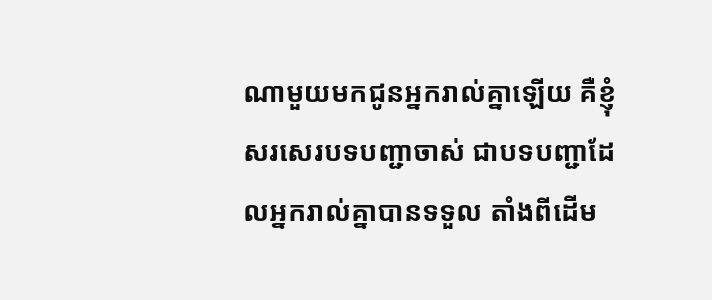ណាមួយមកជូនអ្នករាល់គ្នាឡើយ គឺខ្ញុំសរសេរបទបញ្ជាចាស់ ជាបទបញ្ជាដែលអ្នករាល់គ្នាបានទទួល តាំងពីដើម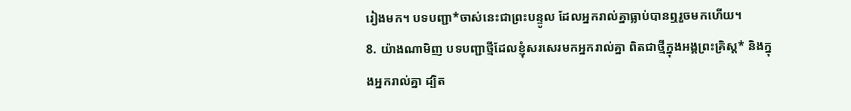រៀងមក។ បទបញ្ជា*ចាស់នេះជាព្រះបន្ទូល ដែលអ្នករាល់គ្នាធ្លាប់បានឮរួចមកហើយ។
8. យ៉ាងណាមិញ បទបញ្ជាថ្មីដែលខ្ញុំសរសេរមកអ្នករាល់គ្នា ពិតជាថ្មីក្នុងអង្គព្រះគ្រិស្ដ* និងក្នុងអ្នករាល់គ្នា ដ្បិត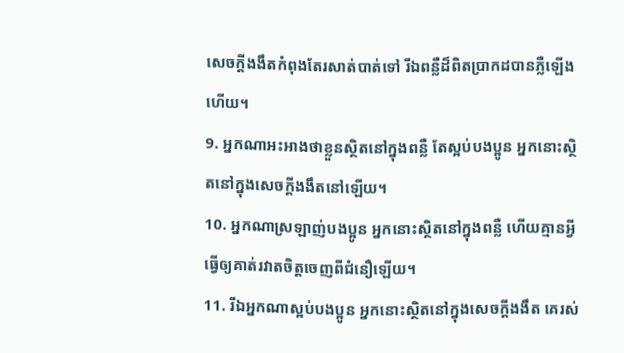សេចក្ដីងងឹតកំពុងតែរសាត់បាត់ទៅ រីឯពន្លឺដ៏ពិតប្រាកដបានភ្លឺឡើងហើយ។
9. អ្នកណាអះអាងថាខ្លួនស្ថិតនៅក្នុងពន្លឺ តែស្អប់បងប្អូន អ្នកនោះស្ថិតនៅក្នុងសេចក្ដីងងឹតនៅឡើយ។
10. អ្នកណាស្រឡាញ់បងប្អូន អ្នកនោះស្ថិតនៅក្នុងពន្លឺ ហើយគ្មានអ្វីធ្វើឲ្យគាត់រវាតចិត្តចេញពីជំនឿឡើយ។
11. រីឯអ្នកណាស្អប់បងប្អូន អ្នកនោះស្ថិតនៅក្នុងសេចក្ដីងងឹត គេរស់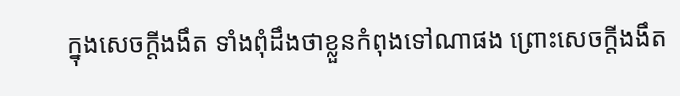ក្នុងសេចក្ដីងងឹត ទាំងពុំដឹងថាខ្លួនកំពុងទៅណាផង ព្រោះសេចក្ដីងងឹត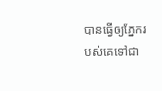បានធ្វើឲ្យភ្នែករបស់គេទៅជា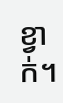ខ្វាក់។